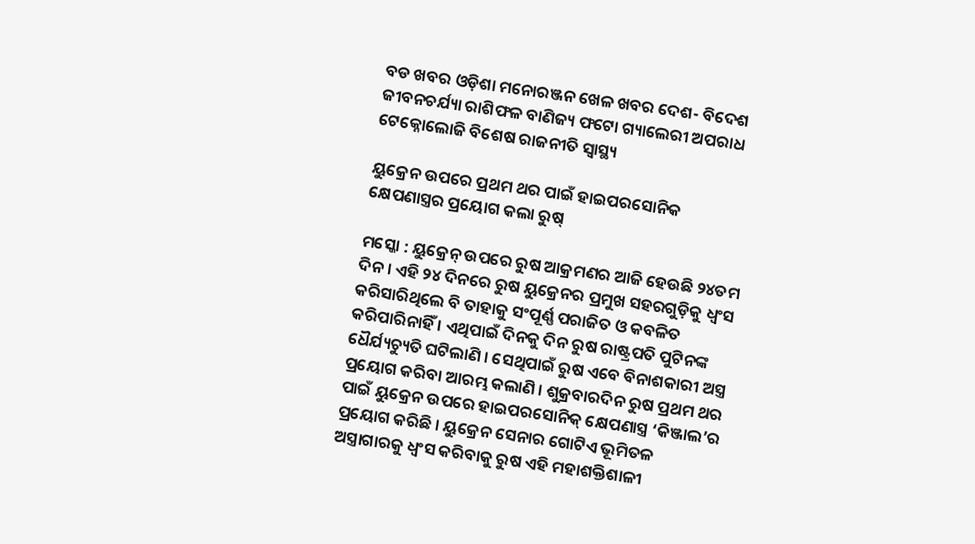ବଡ ଖବର ଓଡ଼ିଶା ମନୋରଞ୍ଜନ ଖେଳ ଖବର ଦେଶ- ବିଦେଶ ଜୀବନଚର୍ଯ୍ୟା ରାଶିଫଳ ବାଣିଜ୍ୟ ଫଟୋ ଗ୍ୟାଲେରୀ ଅପରାଧ ଟେକ୍ନୋଲୋଜି ବିଶେଷ ରାଜନୀତି ସ୍ଵାସ୍ଥ୍ୟ

ୟୁକ୍ରେନ ଉପରେ ପ୍ରଥମ ଥର ପାଇଁ ହାଇପରସୋନିକ କ୍ଷେପଣାସ୍ତ୍ରର ପ୍ରୟୋଗ କଲା ରୁଷ୍

ମସ୍କୋ : ୟୁକ୍ରେନ୍ ଉପରେ ରୁଷ ଆକ୍ରମଣର ଆଜି ହେଉଛି ୨୪ତମ ଦିନ । ଏହି ୨୪ ଦିନରେ ରୁଷ ୟୁକ୍ରେନର ପ୍ରମୁଖ ସହରଗୁଡ଼ିକୁ ଧ୍ବଂସ କରିସାରିଥିଲେ ବି ତାହାକୁ ସଂପୂର୍ଣ୍ଣ ପରାଜିତ ଓ କବଳିତ କରିପାରିନାହିଁ । ଏଥିପାଇଁ ଦିନକୁ ଦିନ ରୁଷ ରାଷ୍ଟ୍ରପତି ପୁଟିନଙ୍କ ଧୈର୍ଯ୍ୟଚ୍ୟୁତି ଘଟିଲାଣି । ସେଥିପାଇଁ ରୁଷ ଏବେ ବିନାଶକାରୀ ଅସ୍ତ୍ର ପ୍ରୟୋଗ କରିବା ଆରମ୍ଭ କଲାଣି । ଶୁକ୍ରବାରଦିନ ରୁଷ ପ୍ରଥମ ଥର ପାଇଁ ୟୁକ୍ରେନ ଉପରେ ହାଇପରସୋନିକ୍ କ୍ଷେପଣାସ୍ତ୍ର ‘କିଞ୍ଜାଲ’ର ପ୍ରୟୋଗ କରିଛି । ୟୁକ୍ରେନ ସେନାର ଗୋଟିଏ ଭୂମିତଳ ଅସ୍ତ୍ରାଗାରକୁ ଧ୍ବଂସ କରିବାକୁ ରୁଷ ଏହି ମହାଶକ୍ତିଶାଳୀ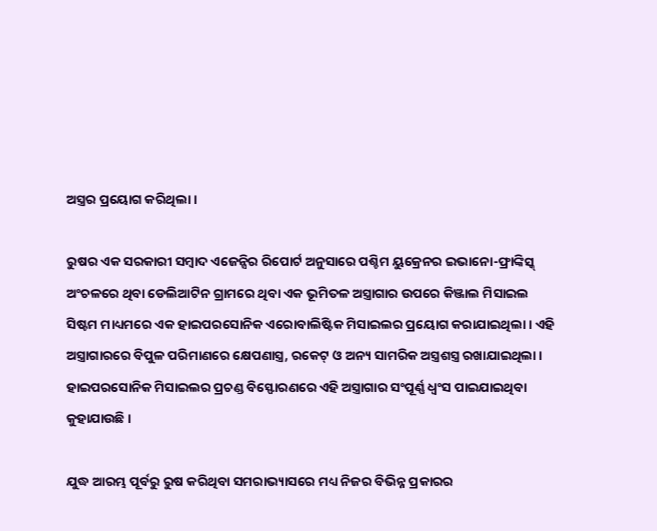ଅସ୍ତ୍ରର ପ୍ରୟୋଗ କରିଥିଲା ।

ରୁଷର ଏକ ସରକାରୀ ସମ୍ବାଦ ଏଜେନ୍ସିର ରିପୋର୍ଟ ଅନୁସାରେ ପଶ୍ଚିମ ୟୁକ୍ରେନର ଇଭାନୋ-ଫ୍ରାଙ୍କିସ୍କ୍ ଅଂଚଳରେ ଥିବା ଡେଲିଆଟିନ ଗ୍ରାମରେ ଥିବା ଏକ ଭୂମିତଳ ଅସ୍ତ୍ରାଗାର ଉପରେ କିଞ୍ଜାଲ ମିସାଇଲ ସିଷ୍ଟମ ମାଧ୍ୟମରେ ଏକ ହାଇପରସୋନିକ ଏରୋବାଲିଷ୍ଟିକ ମିସାଇଲର ପ୍ରୟୋଗ କରାଯାଇଥିଲା । ଏହି ଅସ୍ତ୍ରାଗାରରେ ବିପୁଳ ପରିମାଣରେ କ୍ଷେପଣାସ୍ତ୍ର, ରକେଟ୍ ଓ ଅନ୍ୟ ସାମରିକ ଅସ୍ତ୍ରଶସ୍ତ୍ର ରଖାଯାଇଥିଲା । ହାଇପରସୋନିକ ମିସାଇଲର ପ୍ରଚଣ୍ଡ ବିସ୍ଫୋରଣରେ ଏହି ଅସ୍ତ୍ରାଗାର ସଂପୂର୍ଣ୍ଣ ଧ୍ବଂସ ପାଇଯାଇଥିବା କୁହାଯାଉଛି ।

ଯୁଦ୍ଧ ଆରମ୍ଭ ପୂର୍ବରୁ ରୁଷ କରିଥିବା ସମରାଭ୍ୟାସରେ ମଧ୍ୟ ନିଜର ବିଭିନ୍ନ ପ୍ରକାରର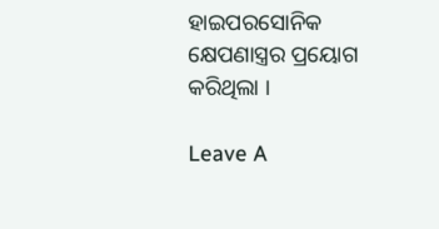ହାଇପରସୋନିକ କ୍ଷେପଣାସ୍ତ୍ରର ପ୍ରୟୋଗ କରିଥିଲା ।

Leave A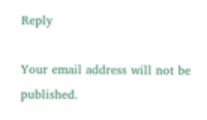Reply

Your email address will not be published.